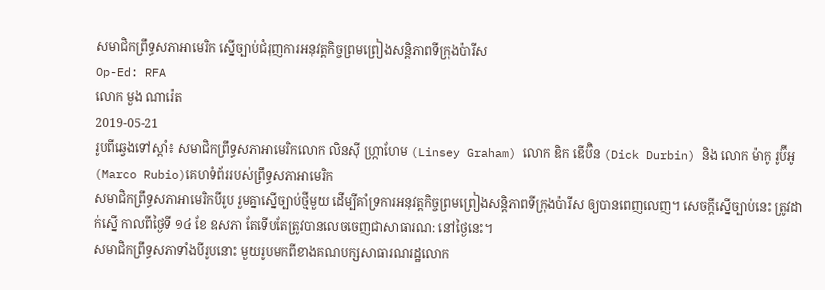សមាជិកព្រឹទ្ធសភាអាមេរិក ស្នើច្បាប់ជំរុញការអនុវត្តកិច្ចព្រមព្រៀងសន្តិភាពទីក្រុងប៉ារីស
Op-Ed: RFA
លោក មួង ណារ៉េត
2019-05-21
រូបពីឆ្វេងទៅស្តាំ៖ សមាជិកព្រឹទ្ធសភាអាមេរិកលោក លិនស៊ី ហ្ក្រាហែម (Linsey Graham) លោក ឌិក ឌើប៊ិន (Dick Durbin) និង លោក ម៉ាកូ រូប៊ីអូ (Marco Rubio)គេហទំព័ររបស់ព្រឹទ្ធសភាអាមេរិក
សមាជិកព្រឹទ្ធសភាអាមេរិកបីរូប រួមគ្នាស្នើច្បាប់ថ្មីមួយ ដើម្បីគាំទ្រការអនុវត្តកិច្ចព្រមព្រៀងសន្តិភាពទីក្រុងប៉ារីស ឲ្យបានពេញលេញ។ សេចក្តីស្នើច្បាប់នេះ ត្រូវដាក់ស្នើ កាលពីថ្ងៃទី ១៤ ខែ ឧសភា តែទើបតែត្រូវបានលេចចេញជាសាធារណ: នៅថ្ងៃនេះ។
សមាជិកព្រឹទ្ធសភាទាំងបីរូបនោះ មួយរូបមកពីខាងគណបក្សសាធារណរដ្ឋលោក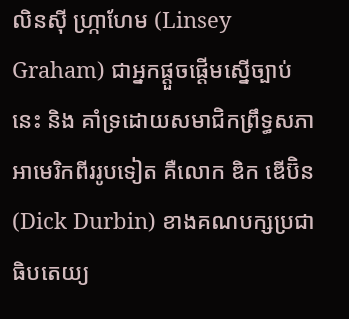លិនស៊ី ហ្ក្រាហែម (Linsey Graham) ជាអ្នកផ្តួចផ្តើមស្នើច្បាប់នេះ និង គាំទ្រដោយសមាជិកព្រឹទ្ធសភាអាមេរិកពីររូបទៀត គឺលោក ឌិក ឌើប៊ិន (Dick Durbin) ខាងគណបក្សប្រជាធិបតេយ្យ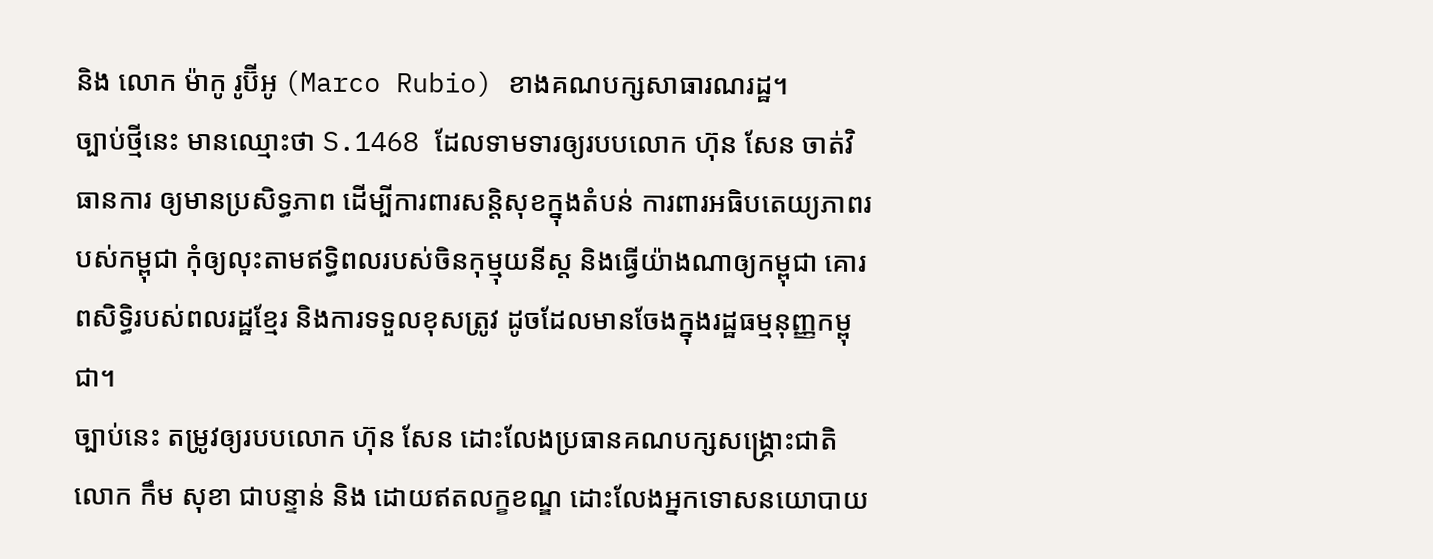និង លោក ម៉ាកូ រូប៊ីអូ (Marco Rubio) ខាងគណបក្សសាធារណរដ្ឋ។
ច្បាប់ថ្មីនេះ មានឈ្មោះថា S.1468 ដែលទាមទារឲ្យរបបលោក ហ៊ុន សែន ចាត់វិធានការ ឲ្យមានប្រសិទ្ធភាព ដើម្បីការពារសន្តិសុខក្នុងតំបន់ ការពារអធិបតេយ្យភាពរបស់កម្ពុជា កុំឲ្យលុះតាមឥទ្ធិពលរបស់ចិនកុម្មុយនីស្ត និងធ្វើយ៉ាងណាឲ្យកម្ពុជា គោរពសិទ្ធិរបស់ពលរដ្ឋខ្មែរ និងការទទួលខុសត្រូវ ដូចដែលមានចែងក្នុងរដ្ឋធម្មនុញ្ញកម្ពុជា។
ច្បាប់នេះ តម្រូវឲ្យរបបលោក ហ៊ុន សែន ដោះលែងប្រធានគណបក្សសង្គ្រោះជាតិលោក កឹម សុខា ជាបន្ទាន់ និង ដោយឥតលក្ខខណ្ឌ ដោះលែងអ្នកទោសនយោបាយ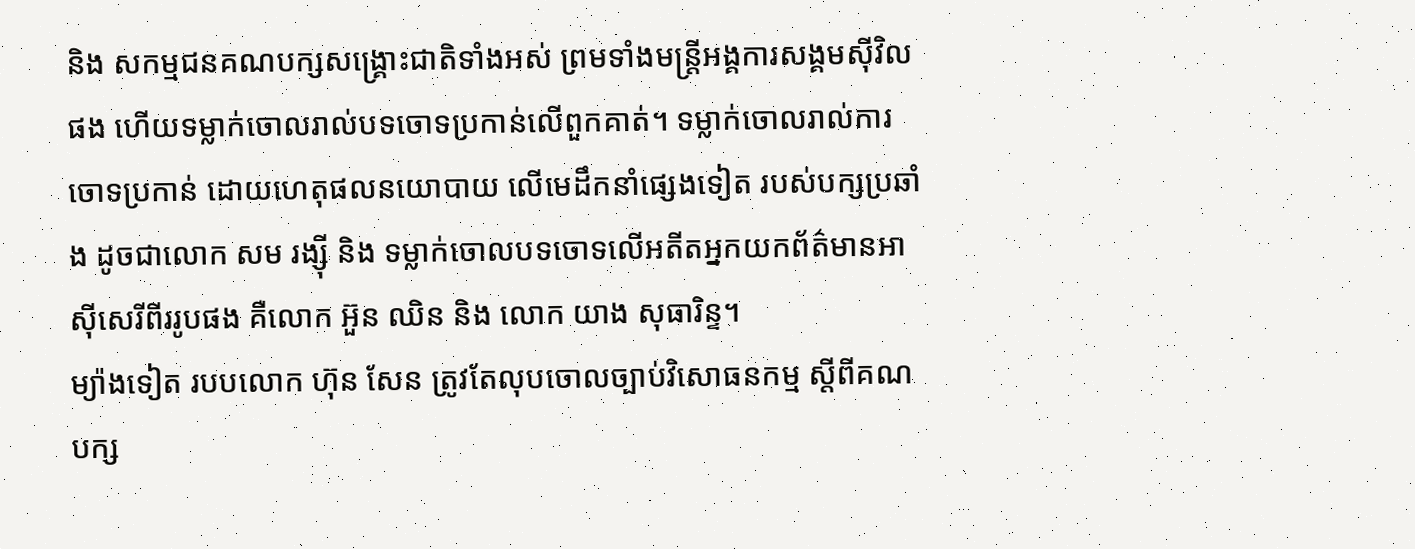និង សកម្មជនគណបក្សសង្គ្រោះជាតិទាំងអស់ ព្រមទាំងមន្រ្តីអង្គការសង្គមស៊ីវិលផង ហើយទម្លាក់ចោលរាល់បទចោទប្រកាន់លើពួកគាត់។ ទម្លាក់ចោលរាល់ការចោទប្រកាន់ ដោយហេតុផលនយោបាយ លើមេដឹកនាំផ្សេងទៀត របស់បក្សប្រឆាំង ដូចជាលោក សម រង្ស៊ី និង ទម្លាក់ចោលបទចោទលើអតីតអ្នកយកព័ត៌មានអាស៊ីសេរីពីររូបផង គឺលោក អ៊ួន ឈិន និង លោក យាង សុធារិន្ទ។
ម្យ៉ាងទៀត របបលោក ហ៊ុន សែន ត្រូវតែលុបចោលច្បាប់វិសោធនកម្ម ស្តីពីគណបក្ស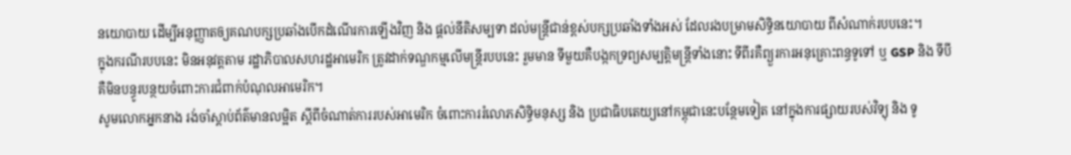នយោបាយ ដើម្បីអនុញ្ញាតឲ្យគណបក្សប្រឆាំងបើកដំណើរការឡើងវិញ និង ផ្តល់នីតិសម្បទា ដល់មន្រ្តីជាន់ខ្ពស់បក្សប្រឆាំងទាំងអស់ ដែលរងបម្រាមសិទ្ធិនយោបាយ ពីសំណាក់របបនេះ។
ក្នុងករណីរបបនេះ មិនអនុវត្តតាម រដ្ឋាភិបាលសហរដ្ឋអាមេរិក ត្រូវដាក់ទណ្ឌកម្មលើមន្រ្តីរបបនេះ រួមមាន ទីមួយគឺបង្កកទ្រព្យសម្បត្តិមន្រ្តីទាំងនោះ ទីពីរគឺព្យួរការអនុគ្រោះពន្ធទូទៅ ឬ GSP និង ទីបីគឺមិនបន្ធូរបន្ថយចំពោះការជំពាក់បំណុលអាមេរិក។
សូមលោកអ្នកនាង រង់ចាំស្តាប់ព័ត៌មានលម្អិត ស្តីពីចំណាត់ការរបស់អាមេរិក ចំពោះការរំលោភសិទ្ធិមនុស្ស និង ប្រជាធិបតេយ្យនៅកម្ពុជានេះបន្ថែមទៀត នៅក្នុងការផ្សាយរបស់វិទ្យុ និង ទូ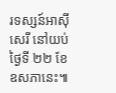រទស្សន៍អាស៊ីសេរី នៅយប់ថ្ងៃទី ២២ ខែ ឧសភានេះ៕